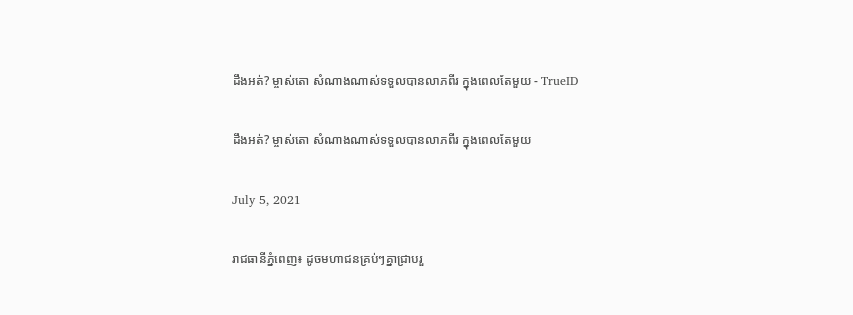ដឹងអត់? ម្ចាស់តោ សំណាងណាស់ទទួលបានលាភពីរ ក្នុងពេលតែមួយ - TrueID

ដឹងអត់? ម្ចាស់តោ សំណាងណាស់ទទួលបានលាភពីរ ក្នុងពេលតែមួយ

July 5, 2021

រាជធានីភ្នំពេញ៖ ដូចមហាជនគ្រប់ៗគ្នាជ្រាបរួ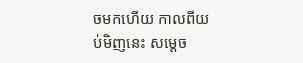ចមកហើយ កាលពីយប់មិញនេះ សម្តេច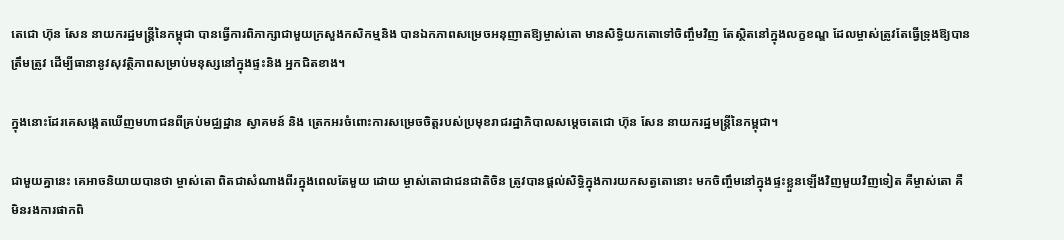តេជោ ហ៊ុន សែន នាយករដ្ឋមន្ត្រីនៃកម្ពុជា បានធ្វើការពិភាក្សាជាមួយក្រសួងកសិកម្មនិង បានឯកភាពសម្រេចអនុញាតឱ្យម្ចាស់តោ មានសិទ្ធិយកតោទៅចិញ្ចឹមវិញ តែស្ថិតនៅក្នុងលក្ខខណ្ឌ ដែលម្ចាស់ត្រូវតែធ្វើទ្រុងឱ្យបានត្រឹមត្រូវ ដើម្បីធានានូវសុវត្ថិភាពសម្រាប់មនុស្សនៅក្នុងផ្ទះនិង អ្នកជិតខាង។

ក្នុងនោះដែរគេសង្កេតឃើញមហាជនពីគ្រប់មជ្ឈដ្ឋាន ស្វាគមន៍ និង ត្រេកអរចំពោះការសម្រេចចិត្តរបស់ប្រមុខរាជរដ្ឋាភិបាលសម្តេចតេជោ ហ៊ុន សែន នាយករដ្ឋមន្ត្រីនៃកម្ពុជា។

ជាមួយគ្នានេះ គេអាចនិយាយបានថា ម្ចាស់តោ ពិតជាសំណាងពីរក្នុងពេលតែមួយ ដោយ ម្ចាស់តោជាជនជាតិចិន ត្រូវបានផ្តល់សិទ្ធិក្នុងការយកសត្វតោនោះ មកចិញ្ចឹមនៅក្នុងផ្ទះខ្លួនឡើងវិញមួយវិញទៀត គឺម្ចាស់តោ គឺមិនរងការផាកពិ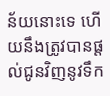ន័យនោះទេ ហើយនឹងត្រូវបានផ្តល់ជូនវិញនូវទឹក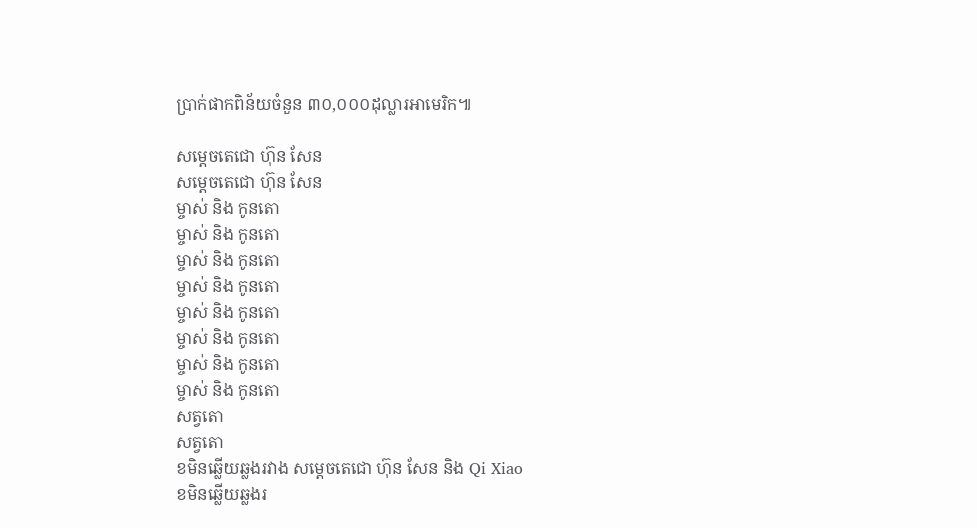ប្រាក់ផាកពិន័យចំនួន ៣០,០០០ដុល្លារអាមេរិក៕

សម្តេចតេជោ ហ៊ុន សែន
សម្តេចតេជោ ហ៊ុន សែន
ម្ចាស់ និង កូនតោ
ម្ចាស់ និង កូនតោ
ម្ចាស់ និង កូនតោ
ម្ចាស់ និង កូនតោ
ម្ចាស់ និង កូនតោ
ម្ចាស់ និង កូនតោ
ម្ចាស់ និង កូនតោ
ម្ចាស់ និង កូនតោ
សត្វតោ
សត្វតោ
ខមិនឆ្លើយឆ្លងរវាង សម្តេចតេជោ ហ៊ុន សែន និង Qi Xiao
ខមិនឆ្លើយឆ្លងរ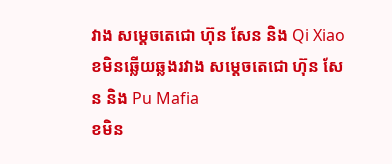វាង សម្តេចតេជោ ហ៊ុន សែន និង Qi Xiao
ខមិនឆ្លើយឆ្លងរវាង សម្តេចតេជោ ហ៊ុន សែន និង Pu Mafia
ខមិន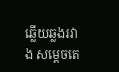ឆ្លើយឆ្លងរវាង សម្តេចតេ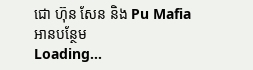ជោ ហ៊ុន សែន និង Pu Mafia
អានបន្ថែម
Loading...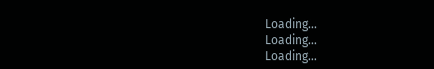Loading...
Loading...
Loading...